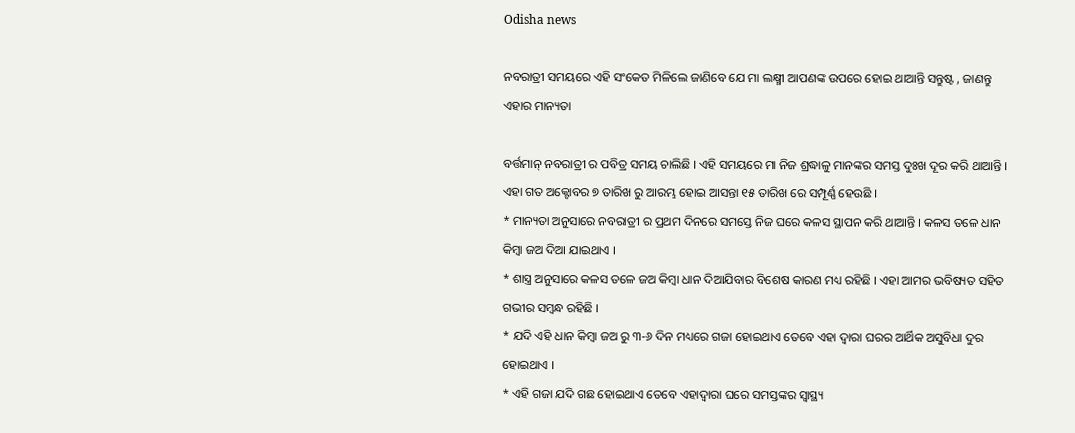Odisha news

ନବରାତ୍ରୀ ସମୟରେ ଏହି ସଂକେତ ମିଳିଲେ ଜାଣିବେ ଯେ ମା ଲକ୍ଷ୍ମୀ ଆପଣଙ୍କ ଉପରେ ହୋଇ ଥାଆନ୍ତି ସନ୍ତୁଷ୍ଟ , ଜାଣନ୍ତୁ ଏହାର ମାନ୍ୟତା

ବର୍ତ୍ତମାନ୍ ନବରାତ୍ରୀ ର ପବିତ୍ର ସମୟ ଚାଲିଛି । ଏହି ସମୟରେ ମା ନିଜ ଶ୍ରଦ୍ଧାଳୁ ମାନଙ୍କର ସମସ୍ତ ଦୁଃଖ ଦୂର କରି ଥାଆନ୍ତି । ଏହା ଗତ ଅକ୍ଟୋବର ୭ ତାରିଖ ରୁ ଆରମ୍ଭ ହୋଇ ଆସନ୍ତା ୧୫ ତାରିଖ ରେ ସମ୍ପୂର୍ଣ୍ଣ ହେଉଛି ।
* ମାନ୍ୟତା ଅନୁସାରେ ନବରାତ୍ରୀ ର ପ୍ରଥମ ଦିନରେ ସମସ୍ତେ ନିଜ ଘରେ କଳସ ସ୍ଥାପନ କରି ଥାଆନ୍ତି । କଳସ ତଳେ ଧାନ କିମ୍ବା ଜଅ ଦିଆ ଯାଇଥାଏ ।
* ଶାସ୍ତ୍ର ଅନୁସାରେ କଳସ ତଳେ ଜଅ କିମ୍ବା ଧାନ ଦିଆଯିବାର ବିଶେଷ କାରଣ ମଧ୍ୟ ରହିଛି । ଏହା ଆମର ଭବିଷ୍ୟତ ସହିତ ଗଭୀର ସମ୍ବନ୍ଧ ରହିଛି ।
* ଯଦି ଏହି ଧାନ କିମ୍ବା ଜଅ ରୁ ୩-୬ ଦିନ ମଧ୍ୟରେ ଗଜା ହୋଇଥାଏ ତେବେ ଏହା ଦ୍ଵାରା ଘରର ଆର୍ଥିକ ଅସୁବିଧା ଦୁର ହୋଇଥାଏ ।
* ଏହି ଗଜା ଯଦି ଗଛ ହୋଇଥାଏ ତେବେ ଏହାଦ୍ବାରା ଘରେ ସମସ୍ତଙ୍କର ସ୍ବାସ୍ଥ୍ୟ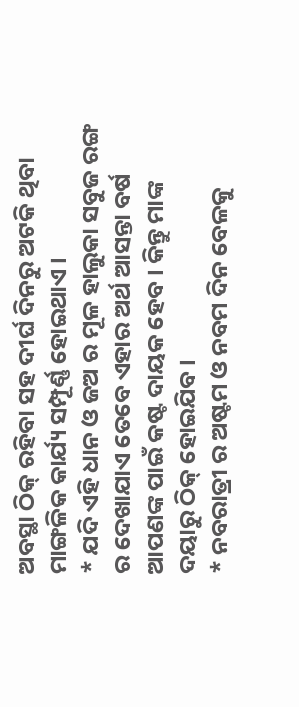ଅବସ୍ଥା ଠିକ୍ ରହିବା ସହ ଦୀର୍ଘ ଦିନରୁ ଅଟକି ଥିବା ମାଙ୍ଗଳିକ କାର୍ଯ୍ୟ ସମ୍ପୂର୍ଣ୍ଣ ହୋଇଥାଏ ।
* ଯଦି ଏହି ଧାନ ଓ ଜଅ ର ମୂଳ ହାଲୁକା ସବୁଜ ରଙ୍ଗ ର ଦେଖାଯାଏ ତେବେ ଏହାର ଅର୍ଥ ଆସନ୍ତା ବର୍ଷ ଆପଣଙ୍କ ପାଇଁ କଷ୍ଟ ଦାୟକ ହେବ । କିନ୍ତୁ ମାଙ୍କ ଦୟାରୁ ଠିକ୍ ହୋଇଯିବ ।
* ନବରାତ୍ରୀ ର ଅଷ୍ଟମ ଓ ନବମ ଦିନ ବେଳକୁ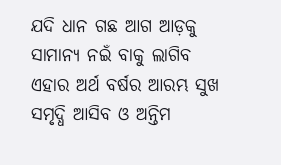ଯଦି ଧାନ ଗଛ ଆଗ ଆଡ଼କୁ ସାମାନ୍ୟ ନଇଁ ବାକୁ ଲାଗିବ ଏହାର ଅର୍ଥ ବର୍ଷର ଆରମ୍ଭ ସୁଖ ସମୃଦ୍ଧି ଆସିବ ଓ ଅନ୍ତିମ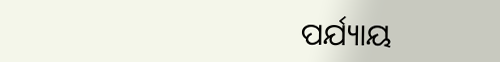ପର୍ଯ୍ୟାୟ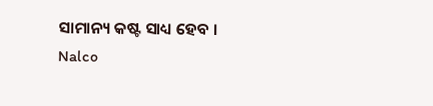ସାମାନ୍ୟ କଷ୍ଟ ସାଧ୍ୟ ହେବ ।
Nalco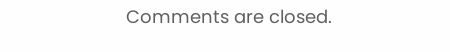Comments are closed.